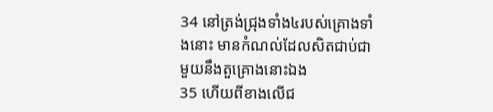34 នៅត្រង់ជ្រុងទាំង៤របស់គ្រោងទាំងនោះ មានកំណល់ដែលសិតជាប់ជាមួយនឹងតួគ្រោងនោះឯង
35 ហើយពីខាងលើជ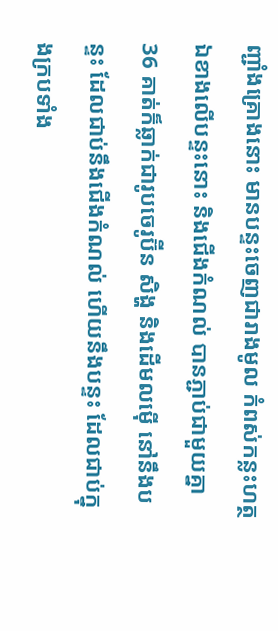ញ្ជាំងគ្រោងនោះ មានបន្ទះចេញជារាងមូល កំពស់កន្លះហត្ថ ឯខាងលើបន្ទះនោះ និងជើងកំណល់ បានភ្ជាប់ជាមួយគ្នា
36 គាត់ក៏ឆ្លាក់ជារូបចេរូប៊ីន សិង្ហ និងដើមលម៉ើ នៅនឹងបន្ទះ ដែលជាប់នឹងជើងកំណល់ ហើយនឹងបន្ទះ ដែលជាប់ក្នុងក្របទាំង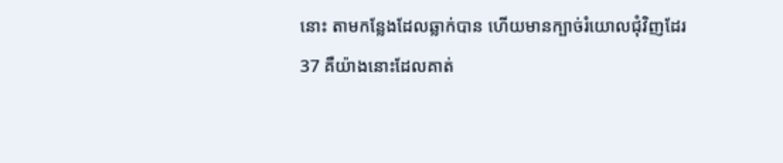នោះ តាមកន្លែងដែលឆ្លាក់បាន ហើយមានក្បាច់រំយោលជុំវិញដែរ
37 គឺយ៉ាងនោះដែលគាត់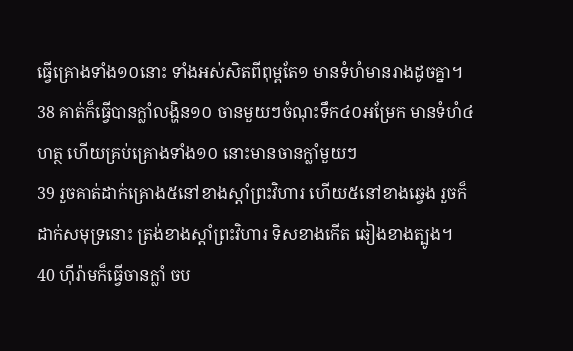ធ្វើគ្រោងទាំង១០នោះ ទាំងអស់សិតពីពុម្ពតែ១ មានទំហំមានរាងដូចគ្នា។
38 គាត់ក៏ធ្វើបានក្លាំលង្ហិន១០ ចានមួយៗចំណុះទឹក៤០អម្រែក មានទំហំ៤ហត្ថ ហើយគ្រប់គ្រោងទាំង១០ នោះមានចានក្លាំមួយៗ
39 រួចគាត់ដាក់គ្រោង៥នៅខាងស្តាំព្រះវិហារ ហើយ៥នៅខាងឆ្វេង រួចក៏ដាក់សមុទ្រនោះ ត្រង់ខាងស្តាំព្រះវិហារ ទិសខាងកើត ឆៀងខាងត្បូង។
40 ហ៊ីរ៉ាមក៏ធ្វើចានក្លាំ ចប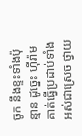ចូក នឹងខ្ទះទាំងប៉ុន្មាន ដូច្នេះ ហ៊ីរ៉ាមគាត់ធ្វើប្រដាប់ទាំងអស់ជាស្រេច ថ្វាយ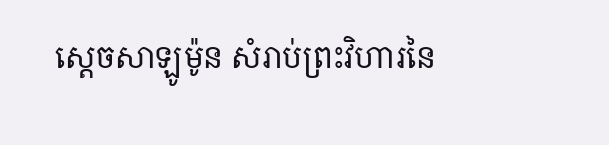ស្តេចសាឡូម៉ូន សំរាប់ព្រះវិហារនៃ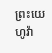ព្រះយេហូវ៉ា